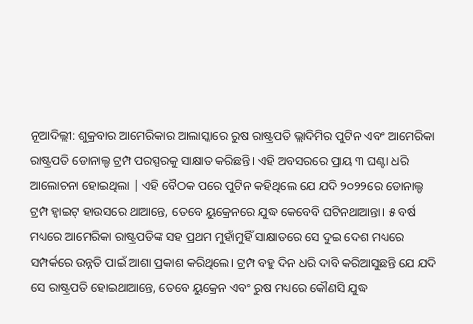ନୂଆଦିଲ୍ଲୀ: ଶୁକ୍ରବାର ଆମେରିକାର ଆଲାସ୍କାରେ ରୁଷ ରାଷ୍ଟ୍ରପତି ଭ୍ଲାଦିମିର ପୁଟିନ ଏବଂ ଆମେରିକା ରାଷ୍ଟ୍ରପତି ଡୋନାଲ୍ଡ ଟ୍ରମ୍ପ ପରସ୍ପରକୁ ସାକ୍ଷାତ କରିଛନ୍ତି। ଏହି ଅବସରରେ ପ୍ରାୟ ୩ ଘଣ୍ଟା ଧରି ଆଲୋଚନା ହୋଇଥିଲା | ଏହି ବୈଠକ ପରେ ପୁଟିନ କହିଥିଲେ ଯେ ଯଦି ୨୦୨୨ରେ ଡୋନାଲ୍ଡ ଟ୍ରମ୍ପ ହ୍ୱାଇଟ୍ ହାଉସରେ ଥାଆନ୍ତେ, ତେବେ ୟୁକ୍ରେନରେ ଯୁଦ୍ଧ କେବେବି ଘଟିନଥାଆନ୍ତା। ୫ ବର୍ଷ ମଧ୍ୟରେ ଆମେରିକା ରାଷ୍ଟ୍ରପତିଙ୍କ ସହ ପ୍ରଥମ ମୁହାଁମୁହିଁ ସାକ୍ଷାତରେ ସେ ଦୁଇ ଦେଶ ମଧ୍ୟରେ ସମ୍ପର୍କରେ ଉନ୍ନତି ପାଇଁ ଆଶା ପ୍ରକାଶ କରିଥିଲେ। ଟ୍ରମ୍ପ ବହୁ ଦିନ ଧରି ଦାବି କରିଆସୁଛନ୍ତି ଯେ ଯଦି ସେ ରାଷ୍ଟ୍ରପତି ହୋଇଥାଆନ୍ତେ, ତେବେ ୟୁକ୍ରେନ ଏବଂ ରୁଷ ମଧ୍ୟରେ କୌଣସି ଯୁଦ୍ଧ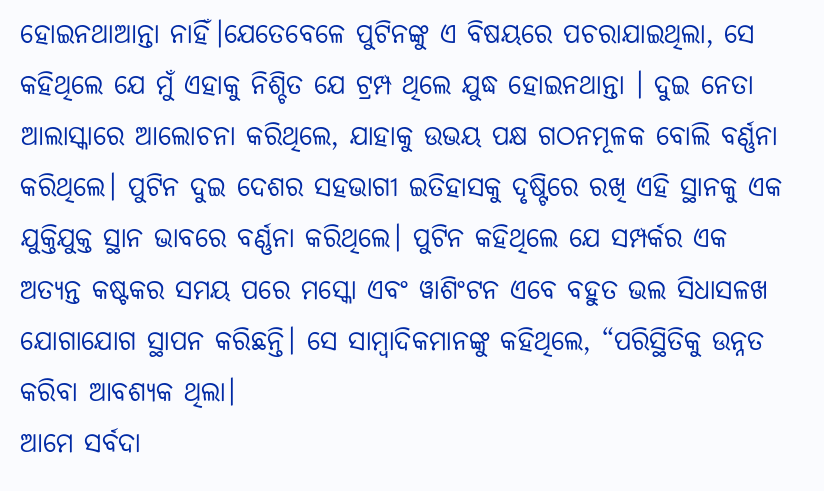ହୋଇନଥାଆନ୍ତା ନାହିଁ।ଯେତେବେଳେ ପୁଟିନଙ୍କୁ ଏ ବିଷୟରେ ପଚରାଯାଇଥିଲା, ସେ କହିଥିଲେ ଯେ ମୁଁ ଏହାକୁ ନିଶ୍ଚିତ ଯେ ଟ୍ରମ୍ପ ଥିଲେ ଯୁଦ୍ଧ ହୋଇନଥାନ୍ତା । ଦୁଇ ନେତା ଆଲାସ୍କାରେ ଆଲୋଚନା କରିଥିଲେ, ଯାହାକୁ ଉଭୟ ପକ୍ଷ ଗଠନମୂଳକ ବୋଲି ବର୍ଣ୍ଣନା କରିଥିଲେ। ପୁଟିନ ଦୁଇ ଦେଶର ସହଭାଗୀ ଇତିହାସକୁ ଦୃଷ୍ଟିରେ ରଖି ଏହି ସ୍ଥାନକୁ ଏକ ଯୁକ୍ତିଯୁକ୍ତ ସ୍ଥାନ ଭାବରେ ବର୍ଣ୍ଣନା କରିଥିଲେ। ପୁଟିନ କହିଥିଲେ ଯେ ସମ୍ପର୍କର ଏକ ଅତ୍ୟନ୍ତ କଷ୍ଟକର ସମୟ ପରେ ମସ୍କୋ ଏବଂ ୱାଶିଂଟନ ଏବେ ବହୁତ ଭଲ ସିଧାସଳଖ ଯୋଗାଯୋଗ ସ୍ଥାପନ କରିଛନ୍ତି। ସେ ସାମ୍ବାଦିକମାନଙ୍କୁ କହିଥିଲେ, “ପରିସ୍ଥିତିକୁ ଉନ୍ନତ କରିବା ଆବଶ୍ୟକ ଥିଲା।
ଆମେ ସର୍ବଦା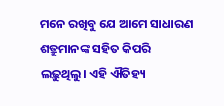ମନେ ରଖିବୁ ଯେ ଆମେ ସାଧାରଣ ଶତ୍ରୁମାନଙ୍କ ସହିତ କିପରି ଲଢ଼ୁଥିଲୁ। ଏହି ଐତିହ୍ୟ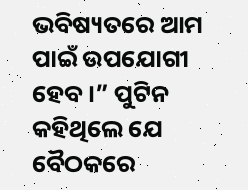ଭବିଷ୍ୟତରେ ଆମ ପାଇଁ ଉପଯୋଗୀ ହେବ।” ପୁଟିନ କହିଥିଲେ ଯେ ବୈଠକରେ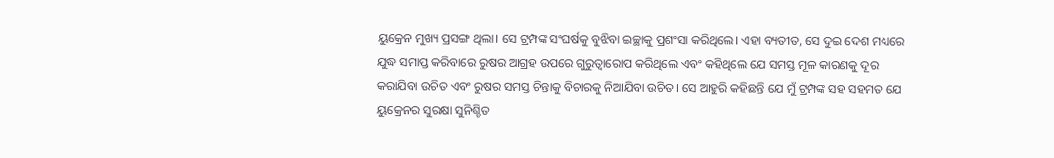ୟୁକ୍ରେନ ମୁଖ୍ୟ ପ୍ରସଙ୍ଗ ଥିଲା। ସେ ଟ୍ରମ୍ପଙ୍କ ସଂଘର୍ଷକୁ ବୁଝିବା ଇଚ୍ଛାକୁ ପ୍ରଶଂସା କରିଥିଲେ। ଏହା ବ୍ୟତୀତ, ସେ ଦୁଇ ଦେଶ ମଧ୍ୟରେ ଯୁଦ୍ଧ ସମାପ୍ତ କରିବାରେ ରୁଷର ଆଗ୍ରହ ଉପରେ ଗୁରୁତ୍ୱାରୋପ କରିଥିଲେ ଏବଂ କହିଥିଲେ ଯେ ସମସ୍ତ ମୂଳ କାରଣକୁ ଦୂର କରାଯିବା ଉଚିତ ଏବଂ ରୁଷର ସମସ୍ତ ଚିନ୍ତାକୁ ବିଚାରକୁ ନିଆଯିବା ଉଚିତ। ସେ ଆହୁରି କହିଛନ୍ତି ଯେ ମୁଁ ଟ୍ରମ୍ପଙ୍କ ସହ ସହମତ ଯେ ୟୁକ୍ରେନର ସୁରକ୍ଷା ସୁନିଶ୍ଚିତ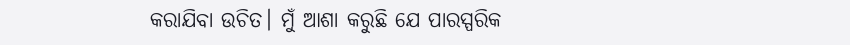କରାଯିବା ଉଚିତ। ମୁଁ ଆଶା କରୁଛି ଯେ ପାରସ୍ପରିକ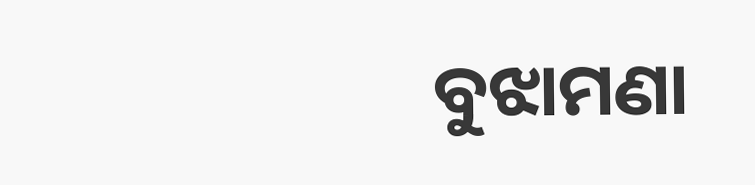ବୁଝାମଣା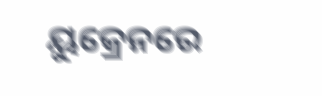ୟୁକ୍ରେନରେ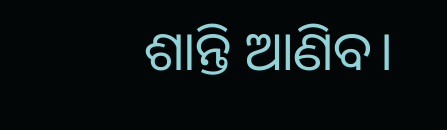ଶାନ୍ତି ଆଣିବ।